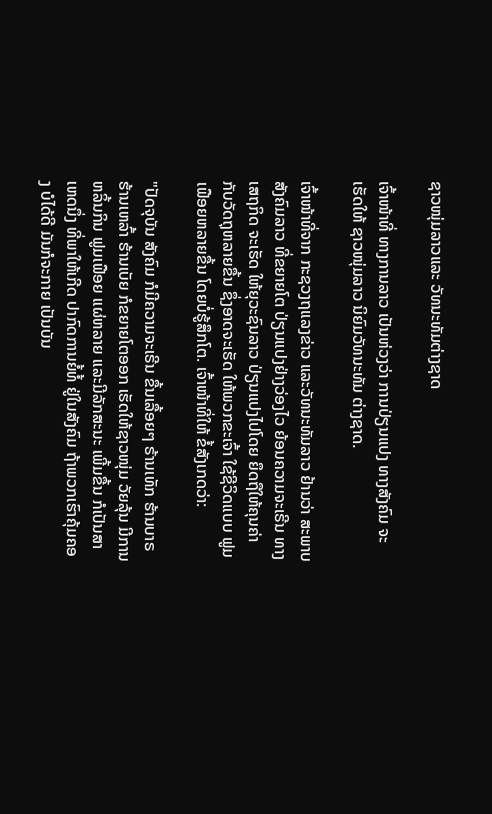ຊາວໜຸ່ມລາວແລະ ວັທນະທັມຕ່າງຊາດ

ເຈົ້າໜ້າທີ່ ທາງການລາວ ເປັນຫ່ວງວ່າ ການປ່ຽນແປງ ທາງສັງຄົມ ຈະເຮັດໃຫ້ ຊາວໜຸ່ມລາວ ນິຍົມວັທນະທັມ ຕ່າງຊາດ.

ເຈົ້າໜ້າທີ່ຈາກ ກະຊວງຖແລງຂ່າວ ແລະວັທນະທັມລາວ ຢ້ານວ່າ ສະພາບສັງຄົມລາວ ທີ່ຂຍາຍໂຕ ປ່ຽນແປງຢ່າງວ່ອງໄວ ຍ້ອນຄວາມຈະເຣີນ ທາງເສຖກິດ ຈະເຮັດ ໃຫ້ຍຸວະຊົນລາວ ປ່ຽນແປງໄປໂດຍ ຍຶດຖືໃຫ້ຄຸນຄ່າ ກັບວັດຖຸຫລາຍຂື້ນ ຊຶ່ງອາດຈະເຮັດ ໃຫ້ພວກຂະເຈົ້າ ໃຊ້ຊີວິດແບບ ຟູມເຟືອຍຫລາຍຂື້ນ ໂດຍບໍ່ຮູ້ສຶກໂຕ. ເຈົ້າໜ້າທີ່ໃຫ້ ຂໍ້ສັງເກດວ່າ:

"ປັດຈຸບັນ ສັງຄົມ ກໍມີຄວາມຈະເຣີນ ຂື້ນເລື້ອຍໆ ຣ້ານເທັກ ຮ້ານບາຣ ຮ້ານເຫລົ້າ ຮ້ານເບັຍ ກໍຂຍາຍໂຕອອກ ເຮັດໃຫ້ຊາວໜຸ່ມ ວັຍລຸ້ນ ມີການຫລິ້ນກິນ ຟູມເຟືອຍ ແຜ່ຫລາຍ ແລະມີລັກສະນະ ເພີ້ມຂື້ນ ກໍເປັນສາເຫດນຶ່ງ ທີ່ພາໃຫ້ເກີດ ປາກົດການຍໍ້ທໍ້ ຢູ່ໃນສັງຄົມ ຖ້າພວກເຮົາຄຸ້ມຄອງ ບໍໄດ້ດີ ມັນກໍຈະກາຍ ເປັນບັນ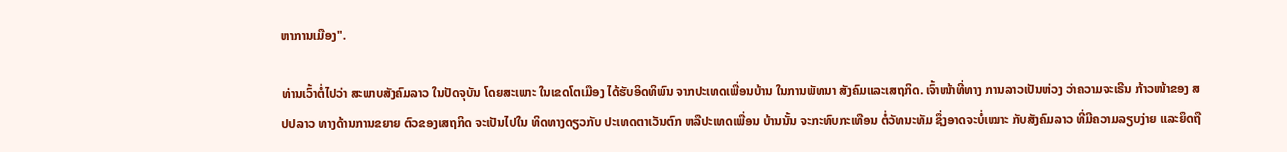ຫາການເມືອງ".

ທ່ານເວົ້າຕໍ່ໄປວ່າ ສະພາບສັງຄົມລາວ ໃນປັດຈຸບັນ ໂດຍສະເພາະ ໃນເຂດໂຕເມືອງ ໄດ້ຮັບອິດທິພົນ ຈາກປະເທດເພື່ອນບ້ານ ໃນການພັທນາ ສັງຄົມແລະເສຖກິດ. ເຈົ້າໜ້າທີ່ທາງ ການລາວເປັນຫ່ວງ ວ່າຄວາມຈະເຣີນ ກ້າວໜ້າຂອງ ສປປລາວ ທາງດ້ານການຂຍາຍ ຕົວຂອງເສຖກິດ ຈະເປັນໄປໃນ ທິດທາງດຽວກັບ ປະເທດຕາເວັນຕົກ ຫລືປະເທດເພື່ອນ ບ້ານນັ້ນ ຈະກະທົບກະເທືອນ ຕໍ່ວັທນະທັມ ຊຶ່ງອາດຈະບໍ່ເໝາະ ກັບສັງຄົມລາວ ທີ່ມີຄວາມລຽບງ່າຍ ແລະຍຶດຖື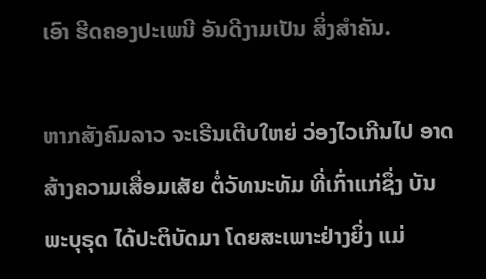ເອົາ ຮີດຄອງປະເພນີ ອັນດີງາມເປັນ ສິ່ງສຳຄັນ.

ຫາກສັງຄົມລາວ ຈະເຣີນເຕີບໃຫຍ່ ວ່ອງໄວເກີນໄປ ອາດສ້າງຄວາມເສື່ອມເສັຍ ຕໍ່ວັທນະທັມ ທີ່ເກົ່າແກ່ຊຶ່ງ ບັນພະບຸຣຸດ ໄດ້ປະຕິບັດມາ ໂດຍສະເພາະຢ່າງຍິ່ງ ແມ່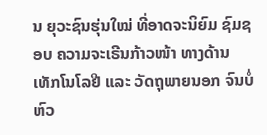ນ ຍຸວະຊົນຮຸ່ນໃໝ່ ທີ່ອາດຈະນິຍົມ ຊົມຊອບ ຄວາມຈະເຣີນກ້າວໜ້າ ທາງດ້ານ ເທັກໂນໂລຢີ ແລະ ວັດຖຸພາຍນອກ ຈົນບໍ່ຫົວ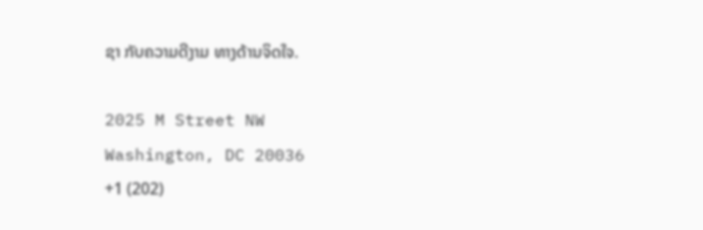ຊາ ກັບຄວາມດີງາມ ທາງດ້ານຈິດໃຈ.

2025 M Street NW
Washington, DC 20036
+1 (202)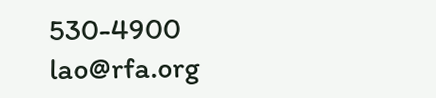530-4900
lao@rfa.org